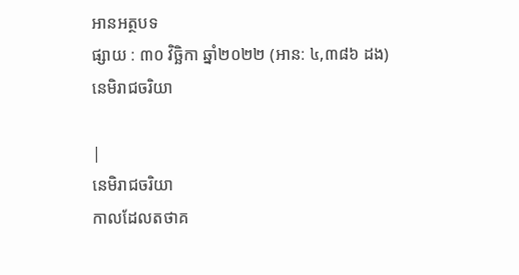អានអត្ថបទ
ផ្សាយ : ៣០ វិច្ឆិកា ឆ្នាំ២០២២ (អាន: ៤,៣៨៦ ដង)
នេមិរាជចរិយា

|
នេមិរាជចរិយា
កាលដែលតថាគ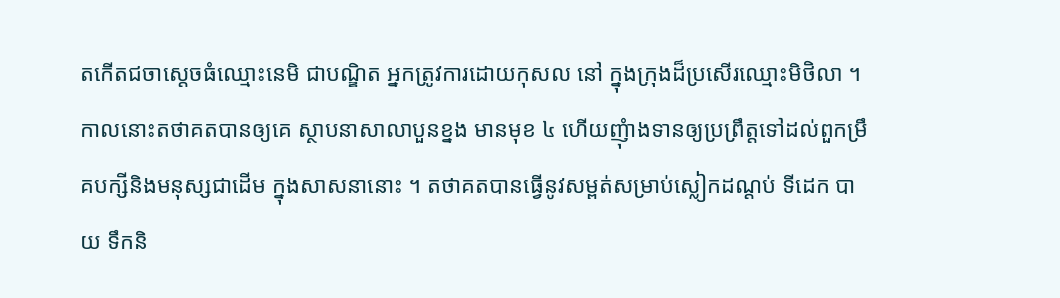តកើតជចាស្តេចធំឈ្មោះនេមិ ជាបណ្ឌិត អ្នកត្រូវការដោយកុសល នៅ ក្នុងក្រុងដ៏ប្រសើរឈ្មោះមិថិលា ។ កាលនោះតថាគតបានឲ្យគេ ស្ថាបនាសាលាបួនខ្នង មានមុខ ៤ ហើយញុំាងទានឲ្យប្រព្រឹត្តទៅដល់ពួកម្រឹគបក្សីនិងមនុស្សជាដើម ក្នុងសាសនានោះ ។ តថាគតបានធ្វើនូវសម្ពត់សម្រាប់ស្លៀកដណ្តប់ ទីដេក បាយ ទឹកនិ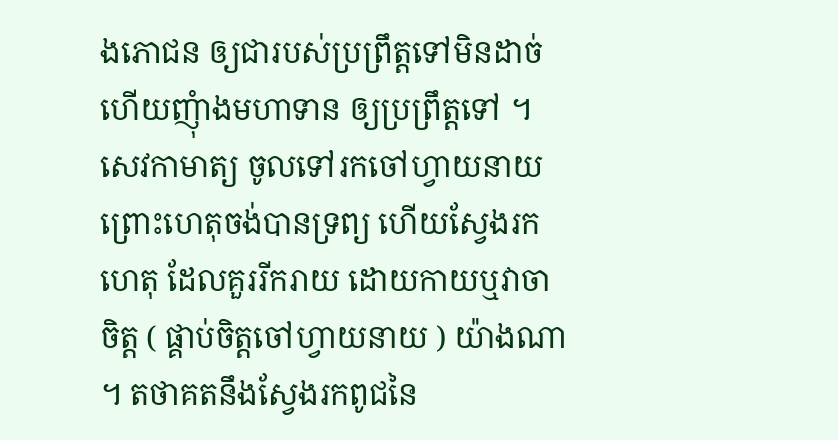ងភោជន ឲ្យជារបស់ប្រព្រឹត្តទៅមិនដាច់ ហើយញុំាងមហាទាន ឲ្យប្រព្រឹត្តទៅ ។ សេវកាមាត្យ ចូលទៅរកចៅហ្វាយនាយ ព្រោះហេតុចង់បានទ្រព្យ ហើយស្វែងរកហេតុ ដែលគួររីករាយ ដោយកាយឬវាចាចិត្ត ( ផ្គាប់ចិត្តចៅហ្វាយនាយ ) យ៉ាងណា ។ តថាគតនឹងស្វែងរកពូជនៃ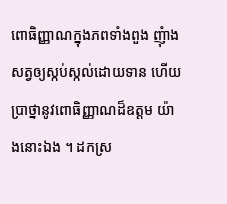ពោធិញ្ញាណក្នុងភពទាំងពួង ញុំាងសត្វឲ្យស្កប់ស្កល់ដោយទាន ហើយប្រាថ្នានូវពោធិញ្ញាណដ៏ឧត្តម យ៉ាងនោះឯង ។ ដកស្រ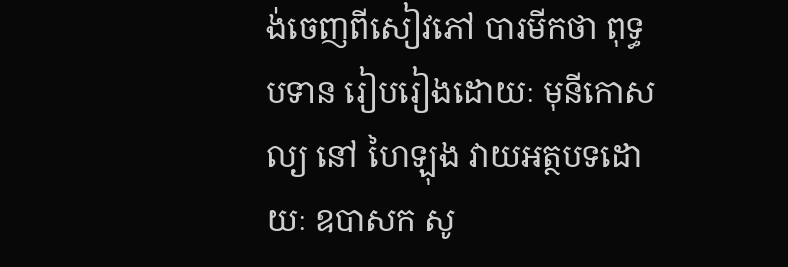ង់ចេញពីសៀវភៅ បារមីកថា ពុទ្ធបទាន រៀបរៀងដោយៈ មុនីកោសល្យ នៅ ហៃឡុង វាយអត្ថបទដោយៈ ឧបាសក សូ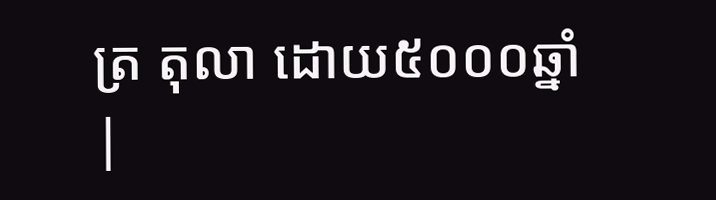ត្រ តុលា ដោយ៥០០០ឆ្នាំ |